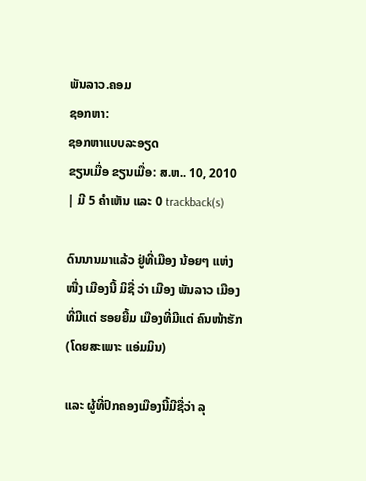ພັນລາວ.ຄອມ
ຊອກຫາ:
ຊອກຫາແບບລະອຽດ
ຂຽນເມື່ອ ຂຽນເມື່ອ: ສ.ຫ.. 10, 2010 | ມີ 5 ຄຳເຫັນ ແລະ 0 trackback(s)

ດົນນານມາແລ້ວ ຢູ່ທີ່ເມືອງ ນ້ອຍໆ ແຫ່ງໜື່ງ ເມືອງນີ້ ມິຊື່ ວ່າ ເມືອງ ພັນລາວ ເມືອງທີ່ມີແຕ່ ຮອຍຍີ້ມ ເມືອງທີ່ມີແຕ່ ຄົນໜ້າຮັກ (ໂດຍສະເພາະ ແອ່ມມິນ)

ແລະ ຜູ້ທີ່ປົກຄອງເມືອງນີ້ມີຊື່ວ່າ ລຸ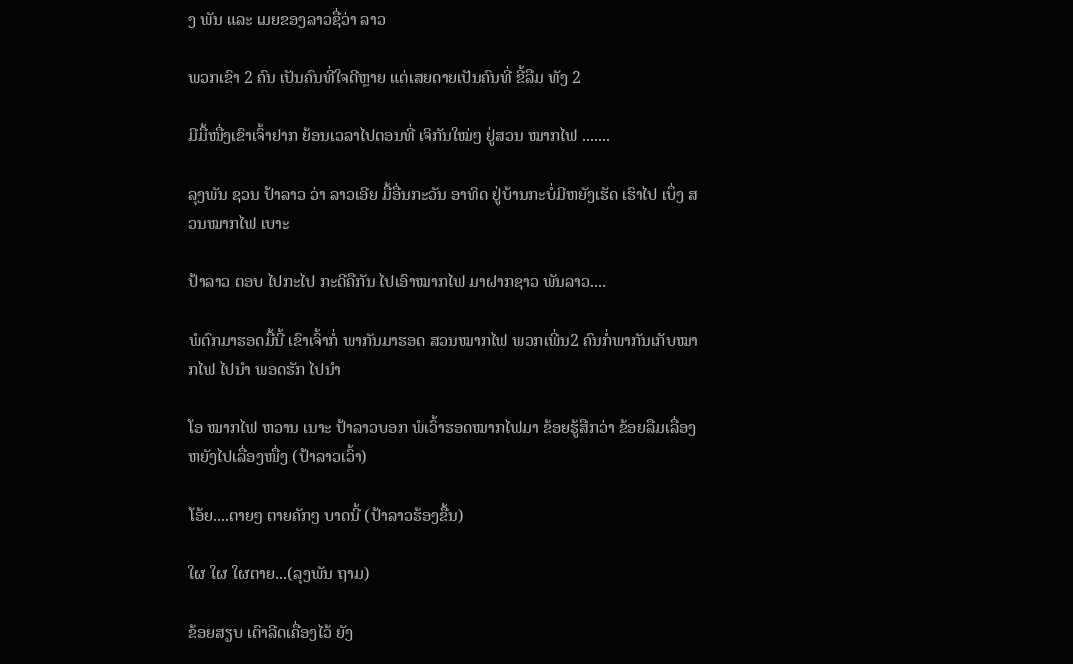ງ ພັນ ແລະ ເມຍຂອງລາວຊື່ວ່າ ລາວ

ພວກເຂົາ 2 ຄົນ ເປັນຄົນທີ່ໃຈດີຫຼາຍ ແຕ່ເສຍດາຍເປັນຄົນທີ່ ຂີ້ລືມ ທັງ 2

ມີມື້ໜື່ງເຂົາເຈົ້າຢາກ ຍ້ອນເວລາໄປຕອນທີ່ ເຈິກັນໃໝ່ໆ ຢູ່ສວນ ໝາກໄຟ .......

ລຸງພັນ ຊວນ ປ້າລາວ ວ່າ ລາວເອີຍ ມື້ອື່ນກະວັນ ອາທິດ ຢູ່ບ້ານກະບໍ່ມີຫຍັງເຮັດ ເຮົາໄປ ເບຶ່ງ ສວນໝາກໄຟ ເບາະ

ປ້າລາວ ຕອບ ໄປກະໄປ ກະດີຄືກັນ ໄປເອົາໝາກໄຟ ມາຝາກຊາວ ພັນລາວ....

ພໍຕົກມາຮອດມື້ນີ້ ເຂົາເຈົ້າກໍ່ ພາກັນມາຮອດ ສວນໝາກໄຟ ພວກເພີ່ນ2 ຄົນກໍ່ພາກັນເກັບໝາກໄຟ ໄປນຳ ພອດຮັກ ໄປນຳ

ໂອ ໝາກໄຟ ຫວານ ເນາະ ປ້າລາວບອກ ພໍເວົ້າຮອດໝາກໄຟມາ ຂ້ອຍຮູ້ສືກວ່າ ຂ້ອຍລືມເລື່ອງຫຍັງໄປເລື່ອງໜື່ງ (ປ້າລາວເວົ້າ)

ໂອ້ຍ....ຕາຍໆ ຕາຍຄັກໆ ບາດນີ້ (ປ້າລາວຮ້ອງຂື້ນ)

ໃຜ ໃຜ ໃຜຕາຍ...(ລຸງພັນ ຖາມ)

ຂ້ອຍສຽບ ເຕົາລີດເຄື່ອງໄວ້ ຍັງ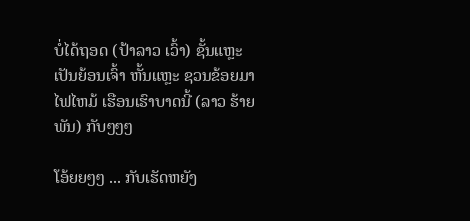ບໍ່ໄດ້ຖອດ (ປ້າລາວ ເວົ້າ) ຊັ້ນແຫຼະ ເປັນຍ້ອນເຈົ້າ ຫັ້ນແຫຼະ ຊວນຂ້ອຍມາ ໄຟໄຫມ້ ເຮືອນເຮົາບາດນີ້ (ລາວ ຮ້າຍ ພັນ) ກັບໆໆໆ

ໂອ້ຍຍໆໆ ... ກັບເຮັດຫຍັງ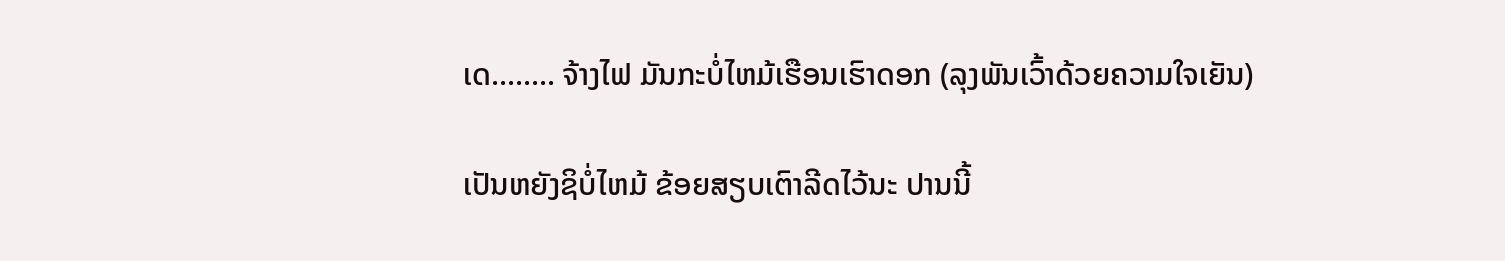ເດ........ ຈ້າງໄຟ ມັນກະບໍ່ໄຫມ້ເຮືອນເຮົາດອກ (ລຸງພັນເວົ້າດ້ວຍຄວາມໃຈເຍັນ)

ເປັນຫຍັງຊິບໍ່ໄຫມ້ ຂ້ອຍສຽບເຕົາລີດໄວ້ນະ ປານນີ້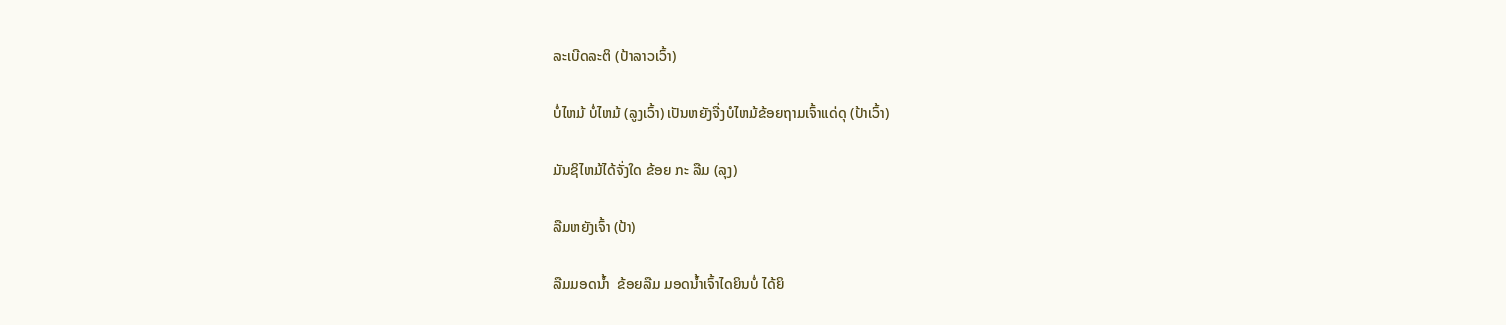ລະເບີດລະຕິ (ປ້າລາວເວົ້າ)

ບໍ່ໄຫມ້ ບໍ່ໄຫມ້ (ລູງເວົ້າ) ເປັນຫຍັງຈື່ງບໍໄຫມ້ຂ້ອຍຖາມເຈົ້າແດ່ດຸ (ປ້າເວົ້າ)

ມັນຊິໄຫມ້ໄດ້ຈັ່ງໃດ ຂ້ອຍ ກະ ລືມ (ລຸງ)

ລືມຫຍັງເຈົ້າ (ປ້າ)

ລືມມອດນ້ຳ  ຂ້ອຍລືມ ມອດນ້ຳເຈົ້າໄດຍິນບໍ່ ໄດ້ຍິ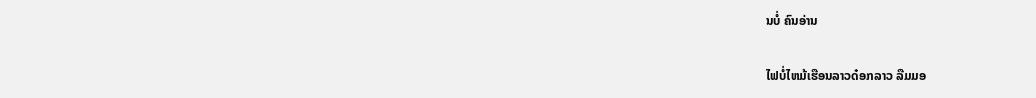ນບໍ່ ຄົນອ່ານ

ໄຟບໍ່ໄຫມ້ເຮືອນລາວດ໋ອກລາວ ລືມມອ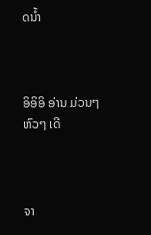ດນ້ຳ



ອິອິອິ ອ່ານ ມ່ວນໆ ຫົວໆ ເດີ



ຈາ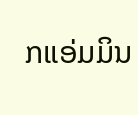ກແອ່ມມິນ